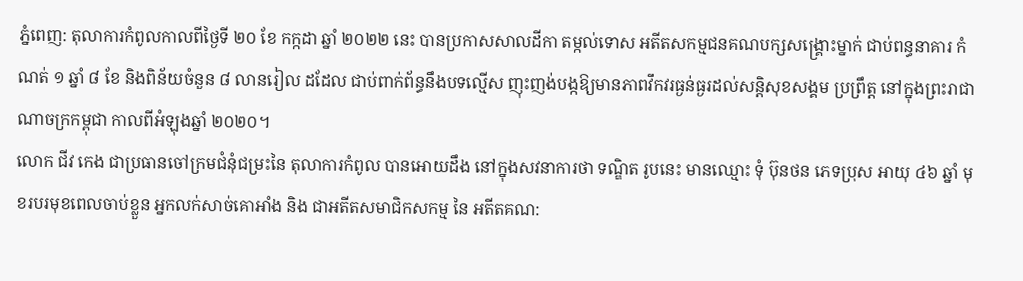ភ្នំពេញ: តុលាការកំពូលកាលពីថ្ងៃទី ២០ ខែ កក្កដា ឆ្នាំ ២០២២ នេះ បានប្រកាសសាលដីកា តម្កល់ទោស អតីតសកម្មជនគណបក្សសង្គ្រោះម្នាក់ ជាប់ពន្ធនាគារ កំណត់ ១ ឆ្នាំ ៨ ខែ និងពិន័យចំនួន ៨ លានរៀល ដដែល ជាប់ពាក់ព័ន្ធនឹងបទល្មើស ញុះញង់បង្កឱ្យមានភាពវឹកវរធ្ងន់ធ្ងរដល់សន្តិសុខសង្គម ប្រព្រឹត្ត នៅក្នុងព្រះរាជាណាចក្រកម្ពុជា កាលពីអំឡុងឆ្នាំ ២០២០។
លោក ជីវ កេង ជាប្រធានចៅក្រមជំនុំជម្រះនៃ តុលាការកំពូល បានអោយដឹង នៅក្នុងសវនាការថា ទណ្ឌិត រូបនេះ មានឈ្មោះ ទុំ ប៊ុនថន ភេទប្រុស អាយុ ៤៦ ឆ្នាំ មុខរបរមុខពេលចាប់ខ្លួន អ្នកលក់សាច់គោអាំង និង ជាអតីតសមាជិកសកម្ម នៃ អតីតគណ: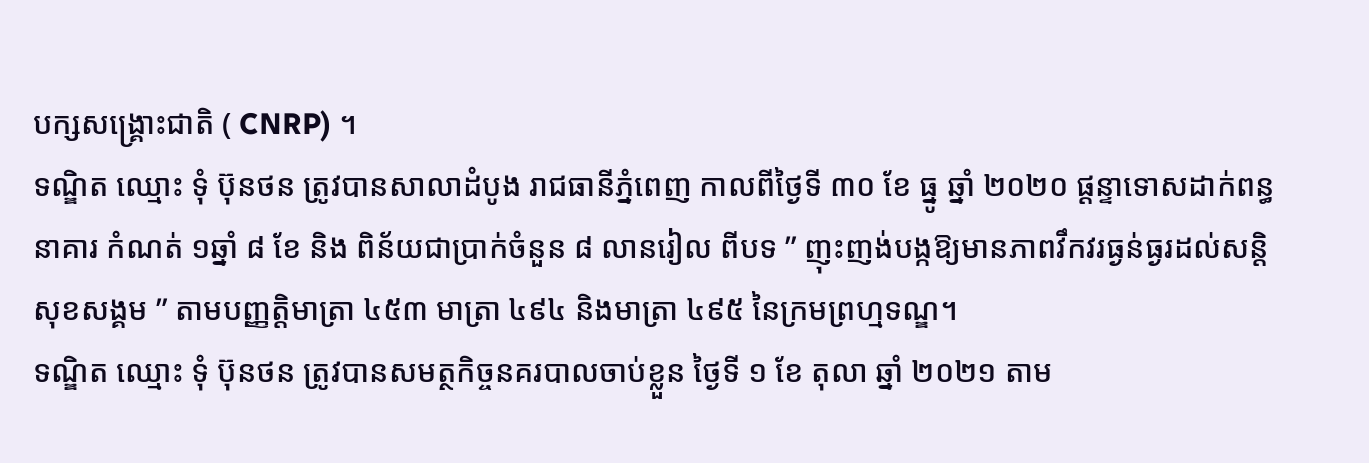បក្សសង្គ្រោះជាតិ ( CNRP) ។
ទណ្ឌិត ឈ្មោះ ទុំ ប៊ុនថន ត្រូវបានសាលាដំបូង រាជធានីភ្នំពេញ កាលពីថ្ងៃទី ៣០ ខែ ធ្នូ ឆ្នាំ ២០២០ ផ្តន្ទាទោសដាក់ពន្ធនាគារ កំណត់ ១ឆ្នាំ ៨ ខែ និង ពិន័យជាប្រាក់ចំនួន ៨ លានរៀល ពីបទ ” ញុះញង់បង្កឱ្យមានភាពវឹកវរធ្ងន់ធ្ងរដល់សន្តិសុខសង្គម ” តាមបញ្ញត្តិមាត្រា ៤៥៣ មាត្រា ៤៩៤ និងមាត្រា ៤៩៥ នៃក្រមព្រហ្មទណ្ឌ។
ទណ្ឌិត ឈ្មោះ ទុំ ប៊ុនថន ត្រូវបានសមត្ថកិច្ចនគរបាលចាប់ខ្លួន ថ្ងៃទី ១ ខែ តុលា ឆ្នាំ ២០២១ តាម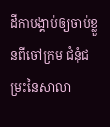ដីកាបង្គាប់ឲ្យចាប់ខ្លួនពីចៅក្រម ជំនុំជម្រះនៃសាលា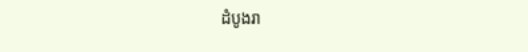ដំបូងរា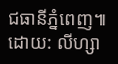ជធានីភ្នំពេញ៕ដោយ: លីហ្សា